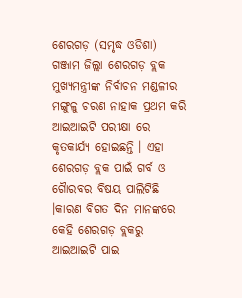ଶେରଗଡ଼ (ସମୃଦ୍ଧ ଓଡିଶା) ଗଞ୍ଜାମ ଜିଲ୍ଲା ଶେରଗଡ଼ ବ୍ଲକ ମୁଖ୍ୟମନ୍ତ୍ରୀଙ୍କ ନିର୍ବାଚନ ମଣ୍ଡଳୀର ମଙ୍ଗୁଳୁ ଚରଣ ନାହାକ ପ୍ରଥମ କରି ଆଇଆଇଟି ପରୀକ୍ଷା ରେ କୃତକାର୍ଯ୍ୟ ହୋଇଛନ୍ତି । ଏହା ଶେରଗଡ଼ ବ୍ଲକ ପାଇଁ ଗର୍ବ ଓ ଗୋୖରବର ବିଷୟ ପାଲିଟିଛି ।କାରଣ ବିଗତ ଦିନ ମାନଙ୍କରେ କେହି ଶେରଗଡ଼ ବ୍ଲକରୁ ଆଇଆଇଟି ପାଇ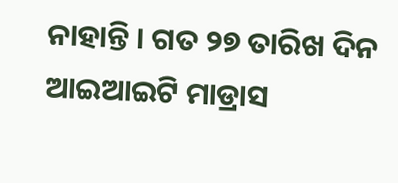ନାହାନ୍ତି । ଗତ ୨୭ ତାରିଖ ଦିନ ଆଇଆଇଟି ମାଡ୍ରାସ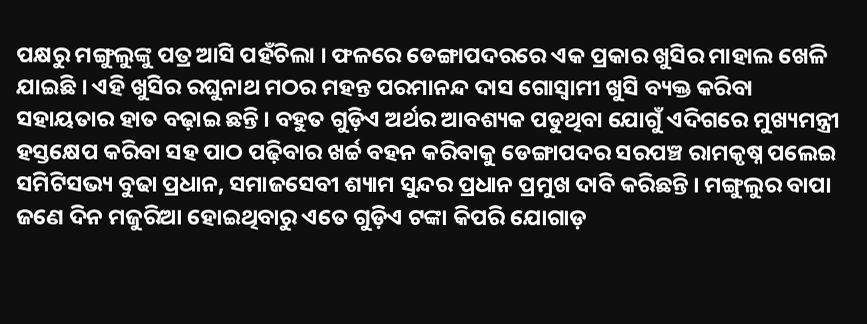ପକ୍ଷରୁ ମଙ୍ଗୁଲୁଙ୍କୁ ପତ୍ର ଆସି ପହଁଚିଲା । ଫଳରେ ଡେଙ୍ଗାପଦରରେ ଏକ ପ୍ରକାର ଖୁସିର ମାହାଲ ଖେଳି ଯାଇଛି । ଏହି ଖୁସିର ରଘୁନାଥ ମଠର ମହନ୍ତ ପରମାନନ୍ଦ ଦାସ ଗୋସ୍ୱାମୀ ଖୁସି ବ୍ୟକ୍ତ କରିବା ସହାୟତାର ହାତ ବଢ଼ାଇ ଛନ୍ତି । ବହୁତ ଗୁଡ଼ିଏ ଅର୍ଥର ଆବଶ୍ୟକ ପଡୁଥିବା ଯୋଗୁଁ ଏଦିଗରେ ମୁଖ୍ୟମନ୍ତ୍ରୀ ହସ୍ତକ୍ଷେପ କରିବା ସହ ପାଠ ପଢ଼ିବାର ଖର୍ଚ୍ଚ ବହନ କରିବାକୁ ଡେଙ୍ଗାପଦର ସରପଞ୍ଚ ରାମକୃଷ୍ନ ପଲେଇ ସମିଟିସଭ୍ୟ ବୁଢା ପ୍ରଧାନ, ସମାଜସେବୀ ଶ୍ୟାମ ସୁନ୍ଦର ପ୍ରଧାନ ପ୍ରମୁଖ ଦାବି କରିଛନ୍ତି । ମଙ୍ଗୁଲୁର ବାପା ଜଣେ ଦିନ ମଜୁରିଆ ହୋଇଥିବାରୁ ଏତେ ଗୁଡ଼ିଏ ଟଙ୍କା କିପରି ଯୋଗାଡ଼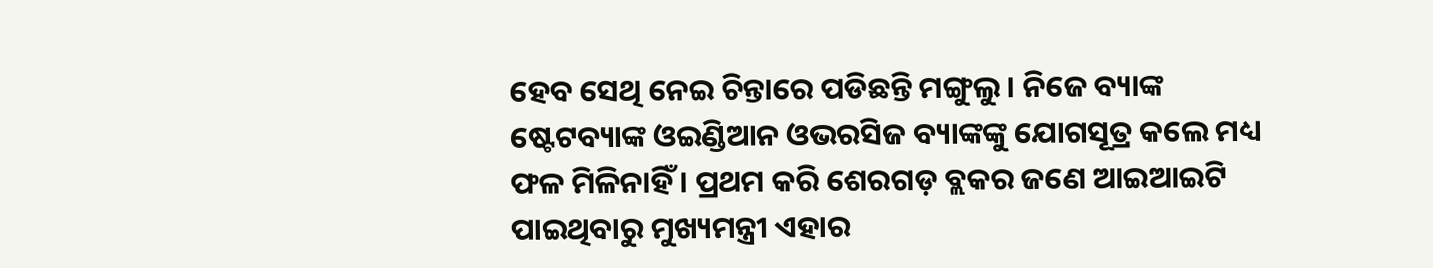ହେବ ସେଥି ନେଇ ଚିନ୍ତାରେ ପଡିଛନ୍ତି ମଙ୍ଗୁଲୁ । ନିଜେ ବ୍ୟାଙ୍କ ଷ୍ଟେଟବ୍ୟାଙ୍କ ଓଇଣ୍ଡିଆନ ଓଭରସିଜ ବ୍ୟାଙ୍କଙ୍କୁ ଯୋଗସୂତ୍ର କଲେ ମଧ୍ୟ ଫଳ ମିଳିନାହିଁ । ପ୍ରଥମ କରି ଶେରଗଡ଼ ବ୍ଲକର ଜଣେ ଆଇଆଇଟି ପାଇଥିବାରୁ ମୁଖ୍ୟମନ୍ତ୍ରୀ ଏହାର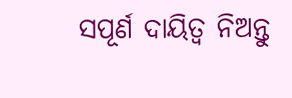ସପୂର୍ଣ ଦାୟିତ୍ୱ ନିଅନ୍ତୁ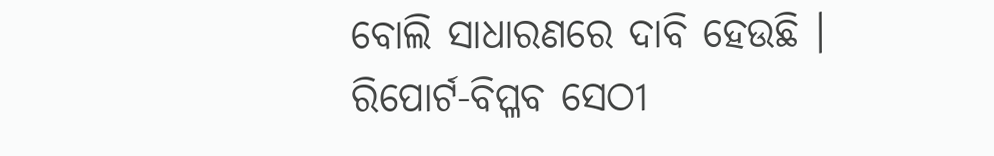ବୋଲି ସାଧାରଣରେ ଦାବି ହେଉଛି ।
ରିପୋର୍ଟ-ବିପ୍ଳବ ସେଠୀ